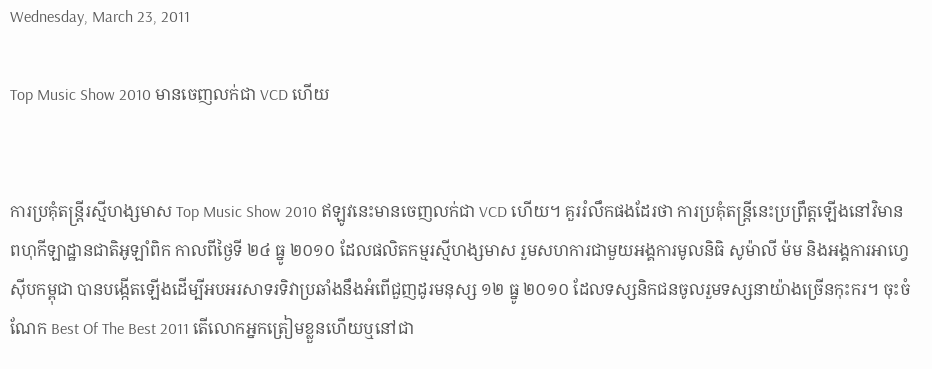Wednesday, March 23, 2011

Top Music Show 2010 មានចេញលក់ជា VCD ហើយ


ការប្រគុំតន្ត្រីរស្មីហង្សមាស Top Music Show 2010 ឥឡូវនេះមានចេញលក់ជា VCD ហើយ។ គួររំលឹកផងដែរថា ការប្រគុំតន្ត្រីនេះប្រព្រឹត្តឡើងនៅវិមានពហុកីឡាដ្ឋានជាតិអូឡាំពិក កាលពីថ្ងៃទី ២៤ ធ្នូ ២០១០ ដែលផលិតកម្មរស្មីហង្សមាស រួមសហការជាមួយអង្គការមូលនិធិ សូម៉ាលី ម៉ម និងអង្គការអាហ្វេស៊ីបកម្ពុជា បានបង្កើតឡើងដើម្បីអបអរសាទរទិវាប្រឆាំងនឹងអំពើជួញដូរមនុស្ស ១២ ធ្នូ ២០១០ ដែលទស្សនិកជនចូលរួមទស្សនាយ៉ាងច្រើនកុះករ។ ចុះចំណែក Best Of The Best 2011 តើលោកអ្នកត្រៀមខ្លួនហើយឬនៅជា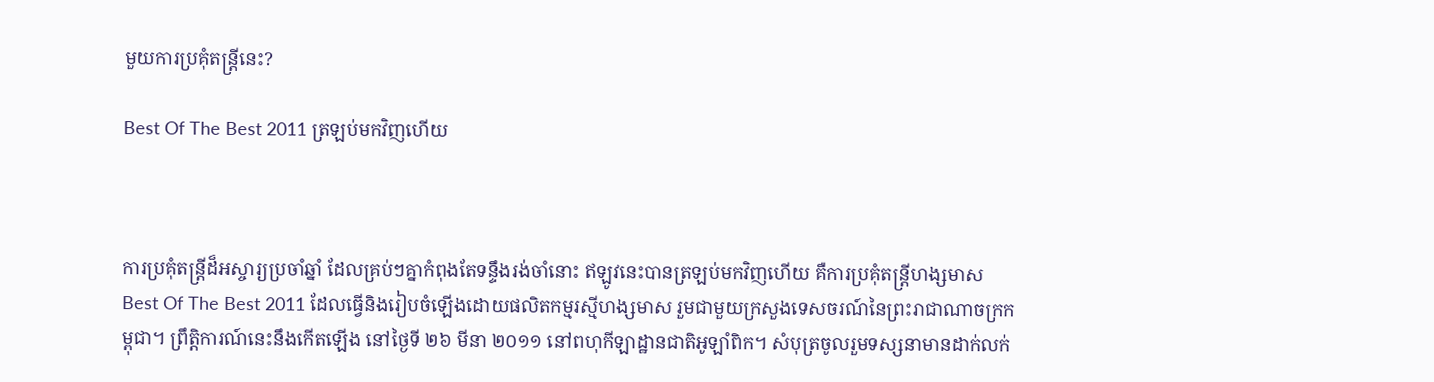មួយការប្រគុំតន្ត្រីនេះ?

Best Of The Best 2011 ត្រឡប់មកវិញហើយ



ការប្រគុំតន្ត្រីដ៏អស្ចារ្យប្រចាំឆ្នាំ ដែលគ្រប់ៗគ្នាកំពុងតែទន្ទឹងរង់ចាំនោះ ឥឡូវនេះបានត្រឡប់មកវិញហើយ គឺការប្រគុំតន្ត្រីហង្សមាស Best Of The Best 2011 ដែលធ្វើនិងរៀបចំឡើងដោយផលិតកម្មរស្មីហង្សមាស រួមជាមួយក្រសួងទេសចរណ៍នៃព្រះរាជាណាចក្រកម្ពុជា។ ព្រឹត្តិការណ៍នេះនឹងកើតឡើង នៅថ្ងៃទី ២៦ មីនា ២០១១ នៅពហុកីឡាដ្ឋានជាតិអូឡាំពិក។ សំបុត្រចូលរួមទស្សនាមានដាក់លក់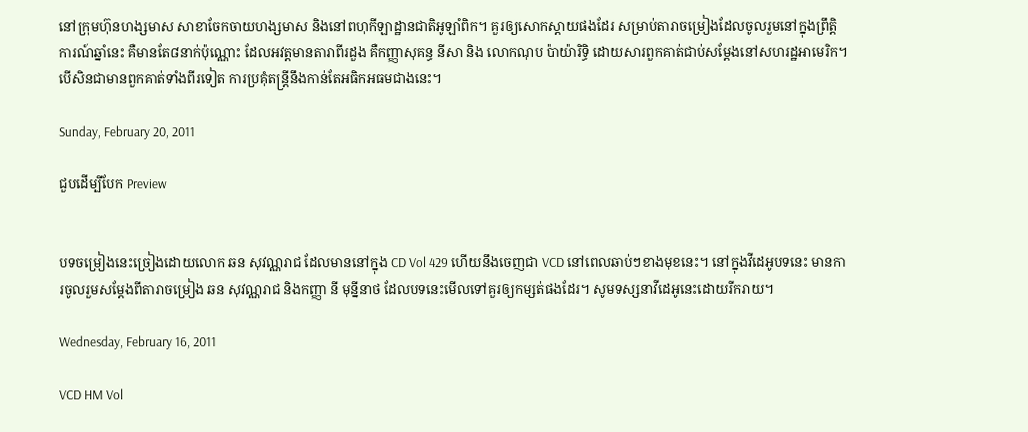នៅក្រុមហ៊ុនហង្សមាស សាខាចែកចាយហង្សមាស និងនៅពហុកីឡាដ្ឋានជាតិអូឡាំពិក។ គួរឲ្យសោកស្ដាយផងដែរ សម្រាប់តារាចម្រៀងដែលចូលរួមនៅក្នុងព្រឹត្តិការណ៍ឆ្នាំនេះ គឺមានតែ៨នាក់ប៉ុណ្ណោះ ដែលអវត្តមានតារាពីរដួង គឺកញ្ញាសុគន្ធ នីសា និង លោកណុប ប៉ាយ៉ារិទ្ធិ ដោយសារពួកគាត់ជាប់សម្ដែងនៅសហរដ្ឋអាមេរិក។ បើសិនជាមានពួកគាត់ទាំងពីរទៀត ការប្រគុំតន្ត្រីនឹងកាន់តែអធិកអធមជាងនេះ។

Sunday, February 20, 2011

ជួបដើម្បីបែក Preview


បទចម្រៀងនេះច្រៀងដោយលោក ឆន សុវណ្ណរាជ ដែលមាននៅក្នុង CD Vol 429 ហើយនឹងចេញជា VCD នៅពេលឆាប់ៗខាងមុខនេះ។ នៅក្នុងវីដេអូបទនេះ មានការចូលរួមសម្ដែងពីតារាចម្រៀង ឆន សុវណ្ណរាជ និងកញ្ញា នី មុន្នីនាថ ដែលបទនេះមើលទៅគួរឲ្យកម្សត់ផងដែរ។ សូមទស្សនាវីដេអូនេះដោយរីករាយ។

Wednesday, February 16, 2011

VCD HM Vol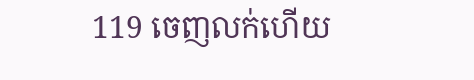119 ចេញលក់ហើយ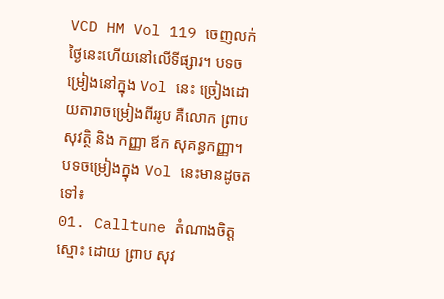VCD HM Vol 119 ចេញលក់ថ្ងៃនេះហើយនៅលើទីផ្សារ។ បទចម្រៀងនៅក្នុង Vol នេះ ច្រៀងដោយតារាចម្រៀងពីររូប គឺលោក ព្រាប សុវត្ថិ និង កញ្ញា ឪក សុគន្ធកញ្ញា។ បទចម្រៀងក្នុង Vol នេះមានដូចតទៅ៖
01. Calltune តំណាងចិត្តស្មោះ ដោយ ព្រាប សុវ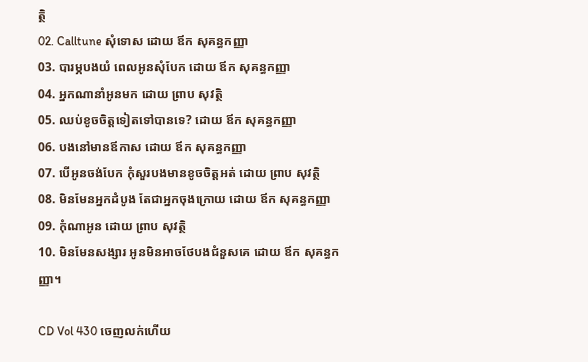ត្ថិ
02. Calltune សុំទោស ដោយ ឪក សុគន្ធកញ្ញា
03. បារម្ភបងយំ ពេលអូនសុំបែក ដោយ ឪក សុគន្ធកញ្ញា
04. អ្នកណានាំអូនមក ដោយ ព្រាប សុវត្ថិ
05. ឈប់ខូចចិត្តទៀតទៅបានទេ? ដោយ ឪក សុគន្ធកញ្ញា
06. បងនៅមានឪកាស ដោយ ឪក សុគន្ធកញ្ញា
07. បើអូនចង់បែក កុំសួរបងមានខូចចិត្តអត់ ដោយ ព្រាប សុវត្ថិ
08. មិនមែនអ្នកដំបូង តែជាអ្នកចុងក្រោយ ដោយ ឪក សុគន្ធកញ្ញា
09. កុំណាអូន ដោយ ព្រាប សុវត្ថិ
10. មិនមែនសង្សារ អូនមិនអាចថែបងជំនួសគេ ដោយ ឪក សុគន្ធកញ្ញា។

CD Vol 430 ចេញលក់ហើយ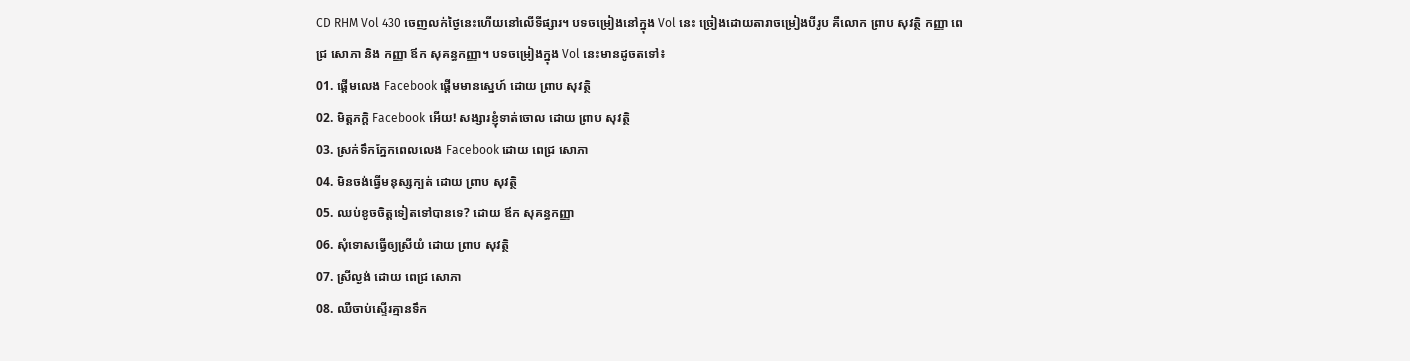CD RHM Vol 430 ចេញលក់ថ្ងៃនេះហើយនៅលើទីផ្សារ។ បទចម្រៀងនៅក្នុង Vol នេះ ច្រៀងដោយតារាចម្រៀងបីរូប គឺលោក ព្រាប សុវត្ថិ កញ្ញា ពេជ្រ សោភា និង កញ្ញា ឪក សុគន្ធកញ្ញា។ បទចម្រៀងក្នុង Vol នេះមានដូចតទៅ៖
01. ផ្ដើមលេង Facebook ផ្ដើមមានស្នេហ៍ ដោយ ព្រាប សុវត្ថិ
02. មិត្តភក្តិ Facebook អើយ! សង្សារខ្ញុំទាត់ចោល ដោយ ព្រាប សុវត្ថិ
03. ស្រក់ទឹកភ្នែកពេលលេង Facebook ដោយ ពេជ្រ សោភា
04. មិនចង់ធ្វើមនុស្សក្បត់ ដោយ ព្រាប សុវត្ថិ
05. ឈប់ខូចចិត្តទៀតទៅបានទេ? ដោយ ឪក សុគន្ធកញ្ញា
06. សុំទោសធ្វើឲ្យស្រីយំ ដោយ ព្រាប សុវត្ថិ
07. ស្រីល្ងង់ ដោយ ពេជ្រ សោភា
08. ឈឺចាប់ស្ទើរគ្មានទឹក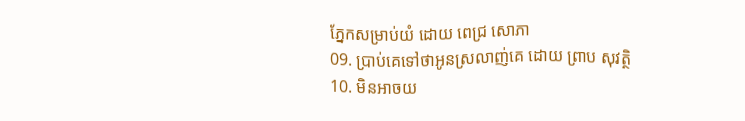ភ្នែកសម្រាប់យំ ដោយ ពេជ្រ សោភា
09. ប្រាប់គេទៅថាអូនស្រលាញ់គេ ដោយ ព្រាប សុវត្ថិ
10. មិនអាចយ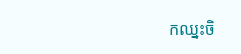កឈ្នះចិ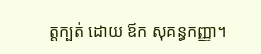ត្តក្បត់ ដោយ ឪក សុគន្ធកញ្ញា។